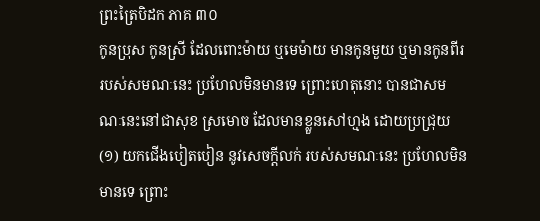ព្រះត្រៃបិដក ភាគ ៣០
កូនប្រុស កូនស្រី ដែលពោះម៉ាយ ឬមេម៉ាយ មានកូនមួយ ឬមានកូនពីរ របស់សមណៈនេះ ប្រហែលមិនមានទេ ព្រោះហេតុនោះ បានជាសមណៈនេះនៅជាសុខ ស្រមោច ដែលមានខ្លួនសៅហ្មង ដោយប្រជ្រុយ(១) យកជើងបៀតបៀន នូវសេចក្តីលក់ របស់សមណៈនេះ ប្រហែលមិនមានទេ ព្រោះ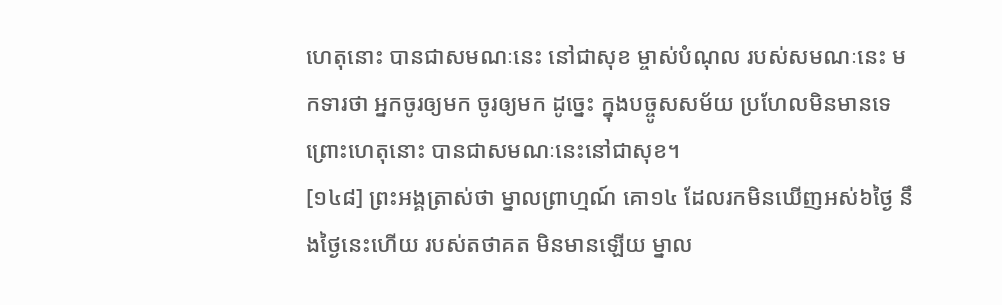ហេតុនោះ បានជាសមណៈនេះ នៅជាសុខ ម្ចាស់បំណុល របស់សមណៈនេះ មកទារថា អ្នកចូរឲ្យមក ចូរឲ្យមក ដូច្នេះ ក្នុងបច្ចូសសម័យ ប្រហែលមិនមានទេ ព្រោះហេតុនោះ បានជាសមណៈនេះនៅជាសុខ។
[១៤៨] ព្រះអង្គត្រាស់ថា ម្នាលព្រាហ្មណ៍ គោ១៤ ដែលរកមិនឃើញអស់៦ថ្ងៃ នឹងថ្ងៃនេះហើយ របស់តថាគត មិនមានឡើយ ម្នាល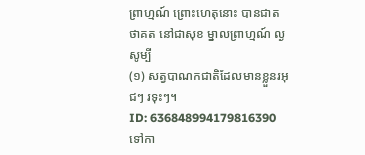ព្រាហ្មណ៍ ព្រោះហេតុនោះ បានជាតថាគត នៅជាសុខ ម្នាលព្រាហ្មណ៍ ល្ងសូម្បី
(១) សត្វបាណកជាតិដែលមានខ្លួនរអុជៗ រទុះៗ។
ID: 636848994179816390
ទៅកា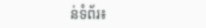ន់ទំព័រ៖